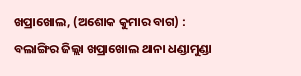ଖପ୍ରାଖୋଲ, (ଅଶୋକ କୁମାର ବାଗ) : ବଲାଙ୍ଗିର ଜିଲ୍ଲା ଖପ୍ରାଖୋଲ ଥାନା ଧଣ୍ଡାମୁଣ୍ଡା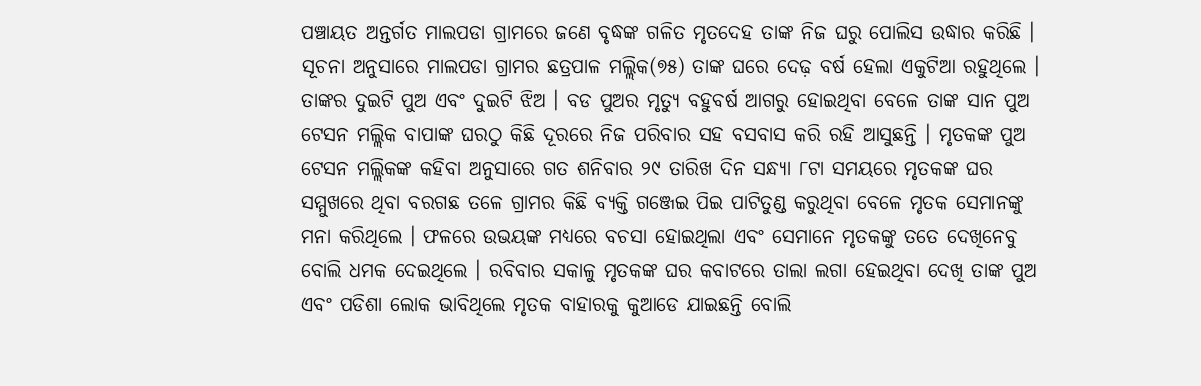ପଞ୍ଚାୟତ ଅନ୍ତର୍ଗତ ମାଲପଡା ଗ୍ରାମରେ ଜଣେ ବୃଦ୍ଧଙ୍କ ଗଳିତ ମୃତଦେହ ତାଙ୍କ ନିଜ ଘରୁ ପୋଲିସ ଉଦ୍ଧାର କରିଛି । ସୂଚନା ଅନୁସାରେ ମାଲପଡା ଗ୍ରାମର ଛତ୍ରପାଳ ମଲ୍ଲିକ(୭୫) ତାଙ୍କ ଘରେ ଦେଢ଼ ବର୍ଷ ହେଲା ଏକୁଟିଆ ରହୁଥିଲେ । ତାଙ୍କର ଦୁଇଟି ପୁଅ ଏବଂ ଦୁଇଟି ଝିଅ । ବଡ ପୁଅର ମୃତ୍ୟୁ ବହୁବର୍ଷ ଆଗରୁ ହୋଇଥିବା ବେଳେ ତାଙ୍କ ସାନ ପୁଅ ଟେସନ ମଲ୍ଲିକ ବାପାଙ୍କ ଘରଠୁ କିଛି ଦୂରରେ ନିଜ ପରିବାର ସହ ବସବାସ କରି ରହି ଆସୁଛନ୍ତି । ମୃତକଙ୍କ ପୁଅ ଟେସନ ମଲ୍ଲିକଙ୍କ କହିବା ଅନୁସାରେ ଗତ ଶନିବାର ୨୯ ତାରିଖ ଦିନ ସନ୍ଧ୍ୟା ୮ଟା ସମୟରେ ମୃତକଙ୍କ ଘର ସମ୍ମୁଖରେ ଥିବା ବରଗଛ ତଳେ ଗ୍ରାମର କିଛି ବ୍ୟକ୍ତି ଗଞ୍ଜେଇ ପିଇ ପାଟିତୁଣ୍ଡ କରୁଥିବା ବେଳେ ମୃତକ ସେମାନଙ୍କୁ ମନା କରିଥିଲେ । ଫଳରେ ଉଭୟଙ୍କ ମଧ୍ୟରେ ବଚସା ହୋଇଥିଲା ଏବଂ ସେମାନେ ମୃତକଙ୍କୁ ତତେ ଦେଖିନେବୁ ବୋଲି ଧମକ ଦେଇଥିଲେ । ରବିବାର ସକାଳୁ ମୃତକଙ୍କ ଘର କବାଟରେ ତାଲା ଲଗା ହେଇଥିବା ଦେଖି ତାଙ୍କ ପୁଅ ଏବଂ ପଡିଶା ଲୋକ ଭାବିଥିଲେ ମୃତକ ବାହାରକୁ କୁଆଡେ ଯାଇଛନ୍ତି ବୋଲି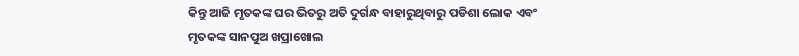କିନ୍ତୁ ଆଜି ମୃତକଙ୍କ ଘର ଭିତରୁ ଅତି ଦୁର୍ଗନ୍ଧ ବାହାରୁଥିବାରୁ ପଡିଶା ଲୋକ ଏବଂ ମୃତକଙ୍କ ସାନପୁଅ ଖପ୍ରାଖୋଲ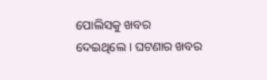ପୋଲିସକୁ ଖବର ଦେଇଥିଲେ । ଘଟଣାର ଖବର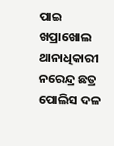ପାଇ ଖପ୍ରାଖୋଲ ଥାନାଧିକାରୀ ନରେନ୍ଦ୍ର ଛତ୍ର ପୋଲିସ ଦଳ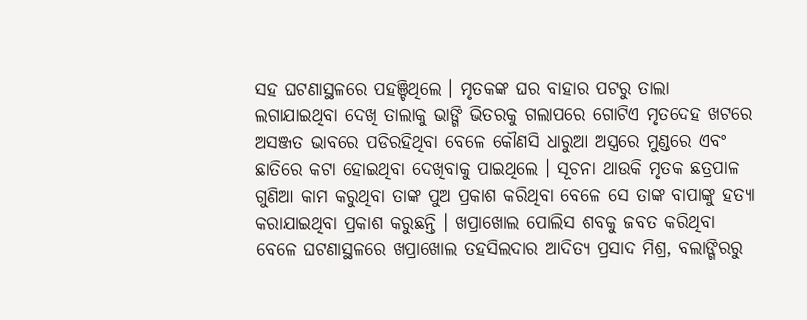ସହ ଘଟଣାସ୍ଥଳରେ ପହଞ୍ଚିଥିଲେ । ମୃତକଙ୍କ ଘର ବାହାର ପଟରୁ ତାଲା ଲଗାଯାଇଥିବା ଦେଖି ତାଲାକୁ ଭାଙ୍ଗି ଭିତରକୁ ଗଲାପରେ ଗୋଟିଏ ମୃତଦେହ ଖଟରେ ଅସଞ୍ଜତ ଭାବରେ ପଡିରହିଥିବା ବେଳେ କୌଣସି ଧାରୁଆ ଅସ୍ତ୍ରରେ ମୁଣ୍ଡରେ ଏବଂ ଛାତିରେ କଟା ହୋଇଥିବା ଦେଖିବାକୁ ପାଇଥିଲେ । ସୂଚନା ଥାଉକି ମୃତକ ଛତ୍ରପାଳ ଗୁଣିଆ କାମ କରୁଥିବା ତାଙ୍କ ପୁଅ ପ୍ରକାଶ କରିଥିବା ବେଳେ ସେ ତାଙ୍କ ବାପାଙ୍କୁ ହତ୍ୟା କରାଯାଇଥିବା ପ୍ରକାଶ କରୁଛନ୍ତି । ଖପ୍ରାଖୋଲ ପୋଲିସ ଶବକୁ ଜବତ କରିଥିବା ବେଳେ ଘଟଣାସ୍ଥଳରେ ଖପ୍ରାଖୋଲ ତହସିଲଦାର ଆଦିତ୍ୟ ପ୍ରସାଦ ମିଶ୍ର, ବଲାଙ୍ଗିରରୁ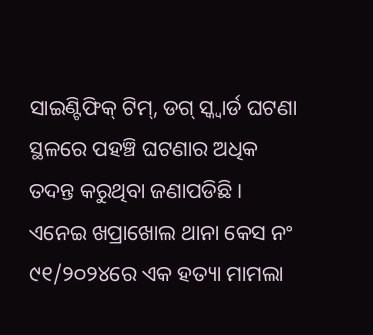ସାଇଣ୍ଟିଫିକ୍ ଟିମ୍, ଡଗ୍ ସ୍କ୍ୱାର୍ଡ ଘଟଣା ସ୍ଥଳରେ ପହଞ୍ଚି ଘଟଣାର ଅଧିକ ତଦନ୍ତ କରୁଥିବା ଜଣାପଡିଛି । ଏନେଇ ଖପ୍ରାଖୋଲ ଥାନା କେସ ନଂ ୯୧/୨୦୨୪ରେ ଏକ ହତ୍ୟା ମାମଲା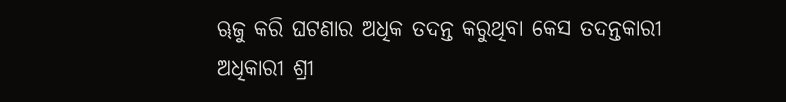ୠଜୁ କରି ଘଟଣାର ଅଧିକ ତଦନ୍ତ କରୁଥିବା କେସ ତଦନ୍ତକାରୀ ଅଧିକାରୀ ଶ୍ରୀ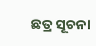ଛତ୍ର ସୂଚନା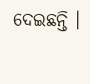ଦେଇଛନ୍ତି ।